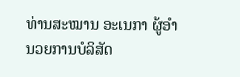ທ່ານສະໝານ ອະເນກາ ຜູ້ອໍານວຍການບໍລິສັດ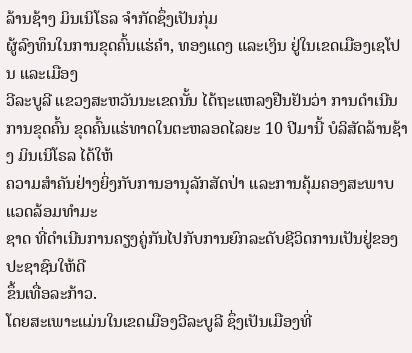ລ້ານຊ້າງ ມິນເນິໂຣລ ຈໍາກັດຊຶ່ງເປັນກຸ່ມ
ຜູ້ລົງທຶນໃນການຂຸດຄົ້ນແຮ່ຄໍາ, ທອງແດງ ແລະເງິນ ຢູ່ໃນເຂດເມືອງເຊໂປນ ແລະເມືອງ
ວີລະບູລີ ແຂວງສະຫວັນນະເຂດນັ້ນ ໄດ້ຖະແຫລງຢືນຢັນວ່າ ການດໍາເນີນການຂຸດຄົ້ນ ຂຸດຄົ້ນແຮ່ທາດໃນຕະຫລອດໄລຍະ 10 ປີມານີ້ ບໍລິສັດລ້ານຊ້າງ ມິນເນິໂຣລ ໄດ້ໃຫ້
ຄວາມສໍາຄັນຢ່າງຍິ່ງກັບການອານຸລັກສັດປ່າ ແລະການຄຸ້ມຄອງສະພາບແວດລ້ອມທໍາມະ
ຊາດ ທີ່ດໍາເນີນການຄຽງຄູ່ກັນໄປກັບການຍົກລະດັບຊີວິດການເປັນຢູ່ຂອງປະຊາຊົນໃຫ້ດີ
ຂຶ້ນເທື່ອລະກ້າວ.
ໂດຍສະເພາະແມ່ນໃນເຂດເມືອງວີລະບູລີ ຊຶ່ງເປັນເມືອງທີ່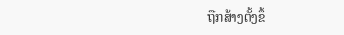ຖືກສ້າງຕັ້ງຂຶ້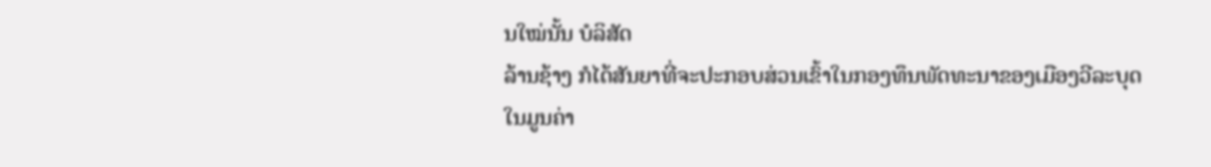ນໃໝ່ນັ້ນ ບໍລິສັດ
ລ້ານຊ້າງ ກໍໄດ້ສັນຍາທີ່ຈະປະກອບສ່ວນເຂົ້າໃນກອງທຶນພັດທະນາຂອງເມືອງວີລະບຸດ
ໃນມູນຄ່າ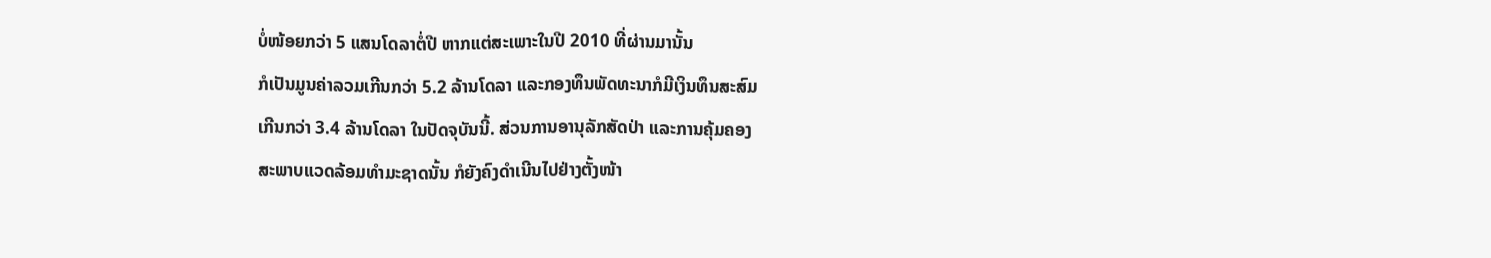ບໍ່ໜ້ອຍກວ່າ 5 ແສນໂດລາຕໍ່ປີ ຫາກແຕ່ສະເພາະໃນປີ 2010 ທີ່ຜ່ານມານັ້ນ
ກໍເປັນມູນຄ່າລວມເກີນກວ່າ 5.2 ລ້ານໂດລາ ແລະກອງທຶນພັດທະນາກໍມີເງິນທຶນສະສົມ
ເກີນກວ່າ 3.4 ລ້ານໂດລາ ໃນປັດຈຸບັນນີ້. ສ່ວນການອານຸລັກສັດປ່າ ແລະການຄຸ້ມຄອງ
ສະພາບແວດລ້ອມທໍາມະຊາດນັ້ນ ກໍຍັງຄົງດໍາເນີນໄປຢ່າງຕັ້ງໜ້າ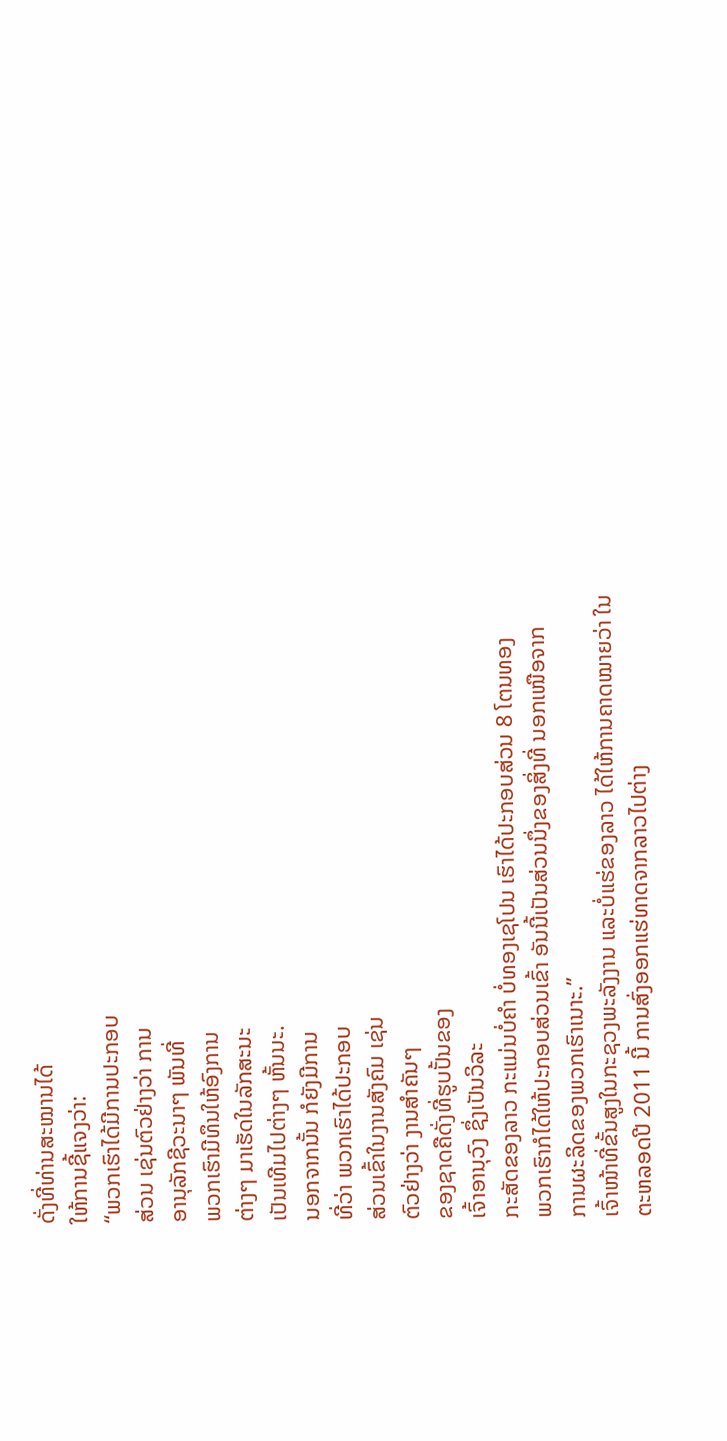ດັ່ງທີ່ທ່ານສະໝານໄດ້
ໃຫ້ການຊີ້ແຈງວ່າ:
“ພວກເຮົາໄດ້ມີການປະກອບ
ສ່ວນ ເຊ່ນຕົວຢ່າງວ່າ ການ
ອານຸລັກຊີວະນາໆ ພັນທີ່
ພວກເຮົາມີທຶນໃຫ້ອົງການ
ຕ່າງໆ ມາເຮັດໃນລັກສະນະ
ເປັນເທີມໄປຕ່າງໆ ຫັ້ນນະ.
ນອກຈາກນັ້ນ ກໍຍັງມີການ
ທີ່ວ່າ ພວກເຮົາໄດ້ປະກອບ
ສ່ວນເຂົ້າໃນງານສັງຄົມ ເຊ່ນ
ຕົວຢ່າງວ່າ ງານສໍາຄັນໆ
ຂອງຊາດຄືດັ່ງທີ່ຮູບປັ້ນຂອງ
ເຈົ້າອານຸວົງ ຊຶ່ງເປັນວິລະ
ກະສັດຂອງລາວ ກະແມ່ນບໍ່ຄໍາ ບໍ່ທອງເຊໂປນ ເຮົາໄດ້ປະກອບສ່ວນ 8 ໂຕນທອງ
ພວກເຮົາກໍໄດ້ໃຫ້ປະກອບສ່ວນເຂົ້າ ອັນນີ້ເປັນສ່ວນນຶ່ງຂອງສິ່ງທີ່ ນອກເໜືອຈາກ
ການຜະລິດຂອງພວກເຮົາເນາະ.”
ເຈົ້າໜ້າທີ່ຂັ້ນສູງໃນກະຊວງພະລັງງານ ແລະບໍ່ແຮ່ຂອງລາວ ໄດ້ໃຫ້ການຄາດໝາຍວ່າ ໃນ
ຕະຫລອດປີ 2011 ນີ້ ການສົ່ງອອກແຮ່ທາດຈາກລາວໄປຕ່າງ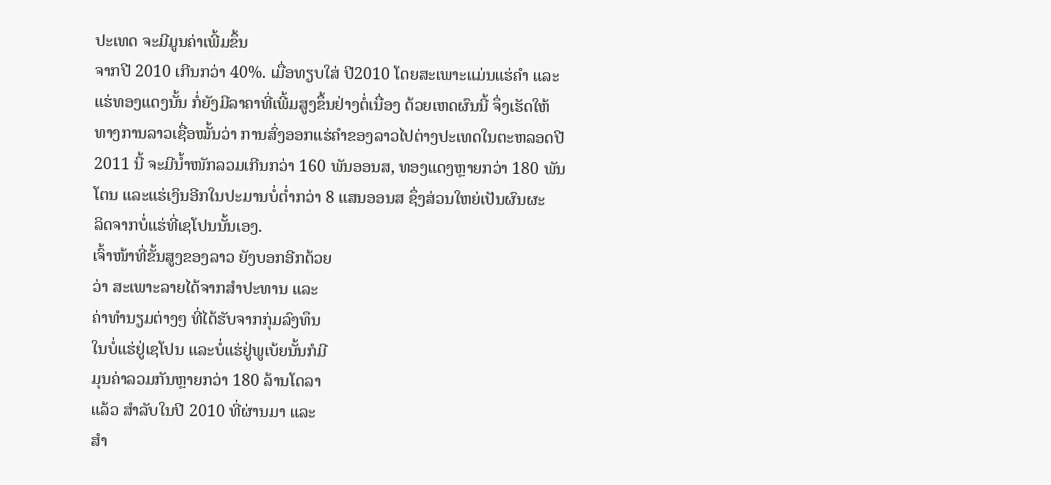ປະເທດ ຈະມີມູນຄ່າເພີ້ມຂຶ້ນ
ຈາກປີ 2010 ເກີນກວ່າ 40%. ເມື່ອທຽບໃສ່ ປີ2010 ໂດຍສະເພາະແມ່ນແຮ່ຄໍາ ແລະ
ແຮ່ທອງແດງນັ້ນ ກໍ່ຍັງມີລາຄາທີ່ເພີ້ມສູງຂຶ້ນຢ່າງຕໍ່ເນື່ອງ ດ້ວຍເຫດຜົນນີ້ ຈຶ່ງເຮັດໃຫ້
ທາງການລາວເຊື່ອໝັ້ນວ່າ ການສົ່ງອອກແຮ່ຄໍາຂອງລາວໄປຕ່າງປະເທດໃນຕະຫລອດປີ
2011 ນີ້ ຈະມີນໍ້າໜັກລວມເກີນກວ່າ 160 ພັນອອນສ, ທອງແດງຫຼາຍກວ່າ 180 ພັນ
ໂຕນ ແລະແຮ່ເງິນອີກໃນປະມານບໍ່ຕໍ່າກວ່າ 8 ແສນອອນສ ຊຶ່ງສ່ວນໃຫຍ່ເປັນຜົນຜະ
ລິດຈາກບໍ່ແຮ່ທີ່ເຊໂປນນັ້ນເອງ.
ເຈົ້າໜ້າທີ່ຂັ້ນສູງຂອງລາວ ຍັງບອກອີກດ້ວຍ
ວ່າ ສະເພາະລາຍໄດ້ຈາກສໍາປະທານ ແລະ
ຄ່າທໍານຽມຕ່າງໆ ທີ່ໄດ້ຮັບຈາກກຸ່ມລົງທຶນ
ໃນບໍ່ແຮ່ຢູ່ເຊໂປນ ແລະບໍ່ແຮ່ຢູ່ພູເບ້ຍນັ້ນກໍມີ
ມຸນຄ່າລວມກັນຫຼາຍກວ່າ 180 ລ້ານໂດລາ
ແລ້ວ ສໍາລັບໃນປີ 2010 ທີ່ຜ່ານມາ ແລະ
ສໍາ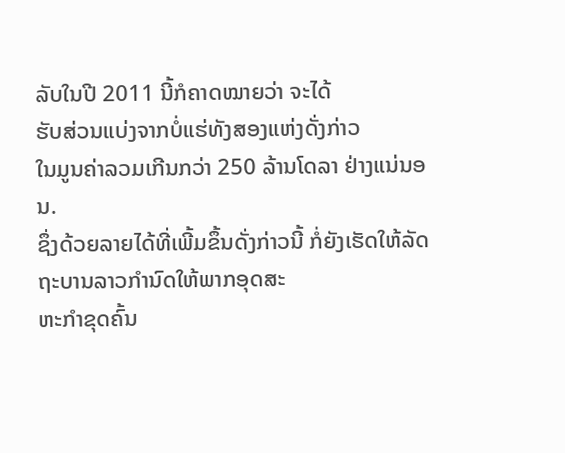ລັບໃນປີ 2011 ນີ້ກໍຄາດໝາຍວ່າ ຈະໄດ້
ຮັບສ່ວນແບ່ງຈາກບໍ່ແຮ່ທັງສອງແຫ່ງດັ່ງກ່າວ
ໃນມູນຄ່າລວມເກີນກວ່າ 250 ລ້ານໂດລາ ຢ່າງແນ່ນອນ.
ຊຶ່ງດ້ວຍລາຍໄດ້ທີ່ເພີ້ມຂຶ້ນດັ່ງກ່າວນີ້ ກໍ່ຍັງເຮັດໃຫ້ລັດຖະບານລາວກໍານົດໃຫ້ພາກອຸດສະ
ຫະກໍາຂຸດຄົ້ນ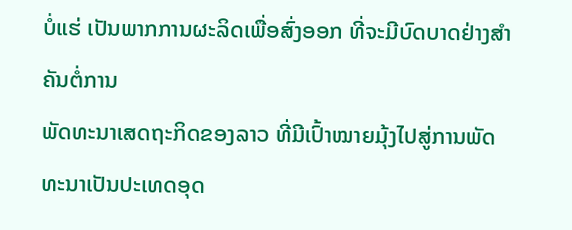ບໍ່ແຮ່ ເປັນພາກການຜະລິດເພື່ອສົ່ງອອກ ທີ່ຈະມີບົດບາດຢ່າງສໍາຄັນຕໍ່ການ
ພັດທະນາເສດຖະກິດຂອງລາວ ທີ່ມີເປົ້າໝາຍມຸ້ງໄປສູ່ການພັດທະນາເປັນປະເທດອຸດ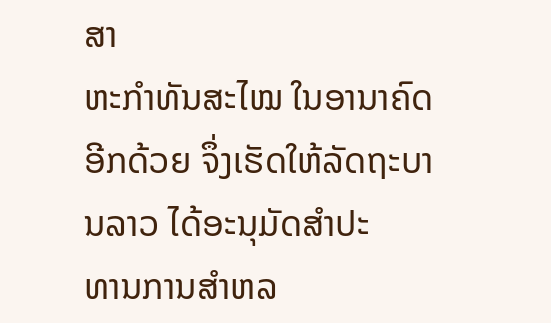ສາ
ຫະກໍາທັນສະໄໝ ໃນອານາຄົດອີກດ້ວຍ ຈຶ່ງເຮັດໃຫ້ລັດຖະບານລາວ ໄດ້ອະນຸມັດສໍາປະ
ທານການສໍາຫລ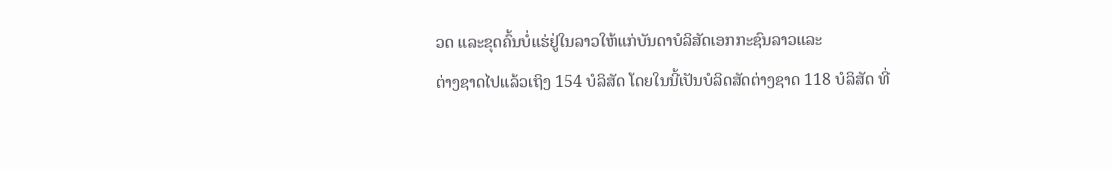ວດ ແລະຂຸດຄົ້ນບໍ່ແຮ່ຢູ່ໃນລາວໃຫ້ແກ່ບັນດາບໍລິສັດເອກກະຊົນລາວແລະ
ຕ່າງຊາດໄປແລ້ວເຖິງ 154 ບໍລິສັດ ໂດຍໃນນີ້ເປັນບໍລິດສັດຕ່າງຊາດ 118 ບໍລິສັດ ທີ່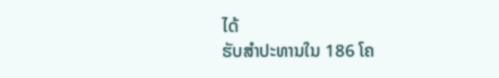ໄດ້
ຮັບສໍາປະທານໃນ 186 ໂຄ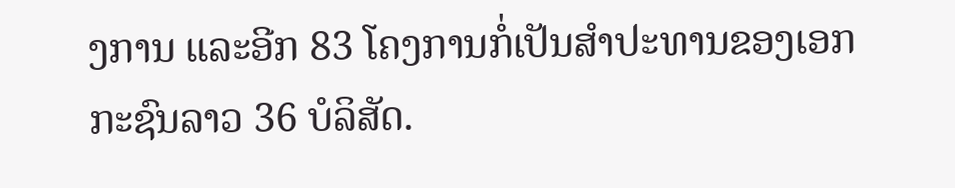ງການ ແລະອີກ 83 ໂຄງການກໍ່ເປັນສຳປະທານຂອງເອກ
ກະຊົນລາວ 36 ບໍລິສັດ.